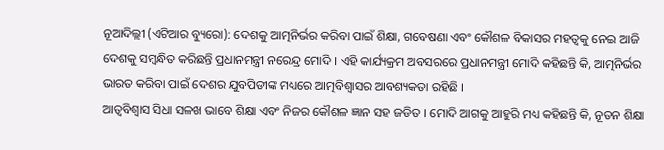ନୂଆଦିଲ୍ଲୀ (ଏଟିଆର ବ୍ୟୁରୋ): ଦେଶକୁ ଆତ୍ମନିର୍ଭର କରିବା ପାଇଁ ଶିକ୍ଷା, ଗବେଷଣା ଏବଂ କୌଶଳ ବିକାସର ମହତ୍ୱକୁ ନେଇ ଆଜି ଦେଶକୁ ସମ୍ବନ୍ଧିତ କରିଛନ୍ତି ପ୍ରଧାନମନ୍ତ୍ରୀ ନରେନ୍ଦ୍ର ମୋଦି । ଏହି କାର୍ଯ୍ୟକ୍ରମ ଅବସରରେ ପ୍ରଧାନମନ୍ତ୍ରୀ ମୋଦି କହିଛନ୍ତି କି, ଆତ୍ମନିର୍ଭର ଭାରତ କରିବା ପାଇଁ ଦେଶର ଯୁବପିଡୀଙ୍କ ମଧ୍ୟରେ ଆତ୍ମବିଶ୍ୱାସର ଆବଶ୍ୟକତା ରହିଛି ।
ଆତ୍ୱବିଶ୍ୱାସ ସିଧା ସଳଖ ଭାବେ ଶିକ୍ଷା ଏବଂ ନିଜର କୌଶଳ ଜ୍ଞାନ ସହ ଜଡିତ । ମୋଦି ଆଗକୁ ଆହୁରି ମଧ୍ୟ କହିଛନ୍ତି କି, ନୂତନ ଶିକ୍ଷା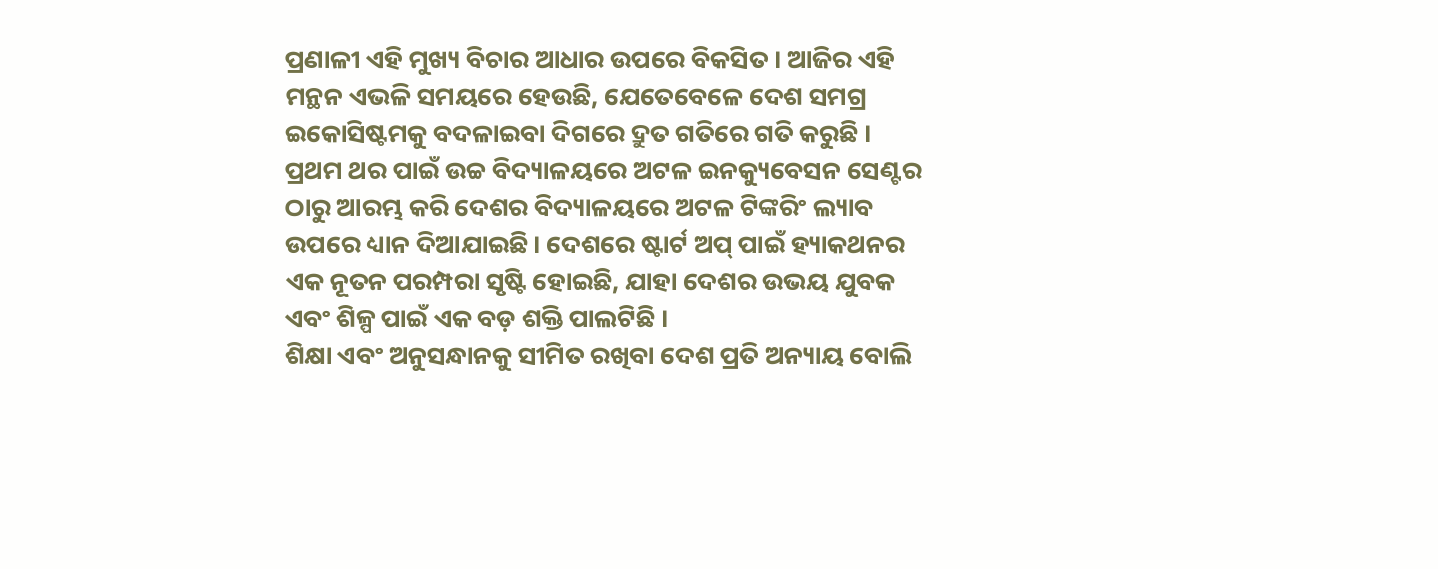ପ୍ରଣାଳୀ ଏହି ମୁଖ୍ୟ ବିଚାର ଆଧାର ଉପରେ ବିକସିତ । ଆଜିର ଏହି ମନ୍ଥନ ଏଭଳି ସମୟରେ ହେଉଛି, ଯେତେବେଳେ ଦେଶ ସମଗ୍ର ଇକୋସିଷ୍ଟମକୁ ବଦଳାଇବା ଦିଗରେ ଦ୍ରୁତ ଗତିରେ ଗତି କରୁଛି ।
ପ୍ରଥମ ଥର ପାଇଁ ଉଚ୍ଚ ବିଦ୍ୟାଳୟରେ ଅଟଳ ଇନକ୍ୟୁବେସନ ସେଣ୍ଟର ଠାରୁ ଆରମ୍ଭ କରି ଦେଶର ବିଦ୍ୟାଳୟରେ ଅଟଳ ଟିଙ୍କରିଂ ଲ୍ୟାବ ଉପରେ ଧ୍ୟାନ ଦିଆଯାଇଛି। ଦେଶରେ ଷ୍ଟାର୍ଟ ଅପ୍ ପାଇଁ ହ୍ୟାକଥନର ଏକ ନୂତନ ପରମ୍ପରା ସୃଷ୍ଟି ହୋଇଛି, ଯାହା ଦେଶର ଉଭୟ ଯୁବକ ଏବଂ ଶିଳ୍ପ ପାଇଁ ଏକ ବଡ଼ ଶକ୍ତି ପାଲଟିଛି ।
ଶିକ୍ଷା ଏବଂ ଅନୁସନ୍ଧାନକୁ ସୀମିତ ରଖିବା ଦେଶ ପ୍ରତି ଅନ୍ୟାୟ ବୋଲି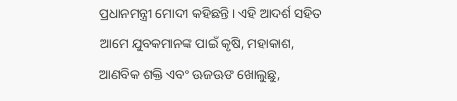ପ୍ରଧାନମନ୍ତ୍ରୀ ମୋଦୀ କହିଛନ୍ତି। ଏହି ଆଦର୍ଶ ସହିତ ଆମେ ଯୁବକମାନଙ୍କ ପାଇଁ କୃଷି, ମହାକାଶ, ଆଣବିକ ଶକ୍ତି ଏବଂ ଊଜଊଙ ଖୋଲୁଛୁ,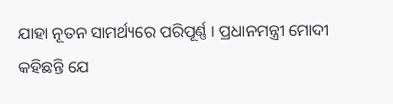ଯାହା ନୂତନ ସାମର୍ଥ୍ୟରେ ପରିପୂର୍ଣ୍ଣ । ପ୍ରଧାନମନ୍ତ୍ରୀ ମୋଦୀ କହିଛନ୍ତି ଯେ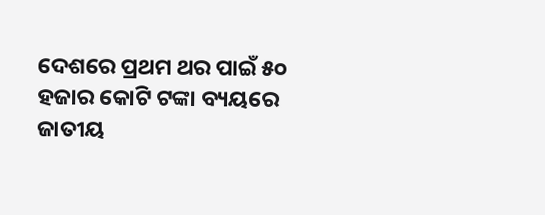ଦେଶରେ ପ୍ରଥମ ଥର ପାଇଁ ୫୦ ହଜାର କୋଟି ଟଙ୍କା ବ୍ୟୟରେ ଜାତୀୟ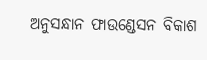ଅନୁସନ୍ଧାନ ଫାଉଣ୍ଡେସନ ବିକାଶ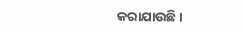କରାଯାଉଛି।